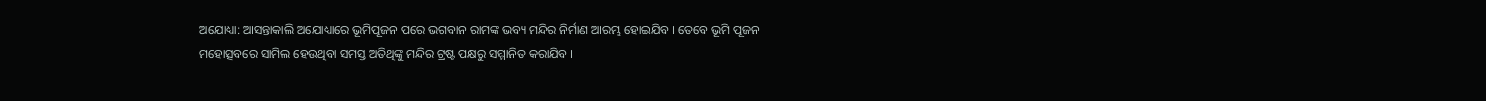ଅଯୋଧ୍ୟା: ଆସନ୍ତାକାଲି ଅଯୋଧ୍ୟାରେ ଭୂମିପୂଜନ ପରେ ଭଗବାନ ରାମଙ୍କ ଭବ୍ୟ ମନ୍ଦିର ନିର୍ମାଣ ଆରମ୍ଭ ହୋଇଯିବ । ତେବେ ଭୂମି ପୂଜନ ମହୋତ୍ସବରେ ସାମିଲ ହେଉଥିବା ସମସ୍ତ ଅତିଥିଙ୍କୁ ମନ୍ଦିର ଟ୍ରଷ୍ଟ ପକ୍ଷରୁ ସମ୍ମାନିତ କରାଯିବ ।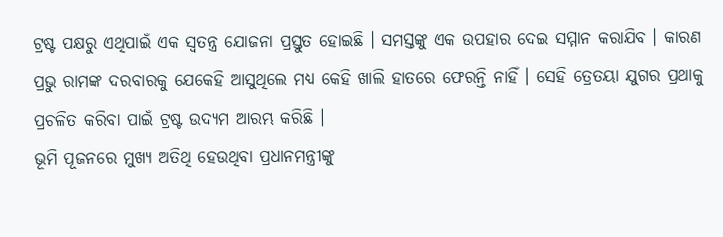ଟ୍ରଷ୍ଟ ପକ୍ଷରୁ ଏଥିପାଇଁ ଏକ ସ୍ବତନ୍ତ୍ର ଯୋଜନା ପ୍ରସ୍ତୁତ ହୋଇଛି । ସମସ୍ତଙ୍କୁ ଏକ ଉପହାର ଦେଇ ସମ୍ମାନ କରାଯିବ । କାରଣ ପ୍ରଭୁ ରାମଙ୍କ ଦରବାରକୁ ଯେକେହି ଆସୁଥିଲେ ମଧ୍ୟ କେହି ଖାଲି ହାତରେ ଫେରନ୍ତି ନାହିଁ । ସେହି ତ୍ରେତୟା ଯୁଗର ପ୍ରଥାକୁ ପ୍ରଚଳିତ କରିବା ପାଇଁ ଟ୍ରଷ୍ଟ ଉଦ୍ୟମ ଆରମ୍ଭ କରିଛି ।
ଭୂମି ପୂଜନରେ ମୁଖ୍ୟ ଅତିଥି ହେଉଥିବା ପ୍ରଧାନମନ୍ତ୍ରୀଙ୍କୁ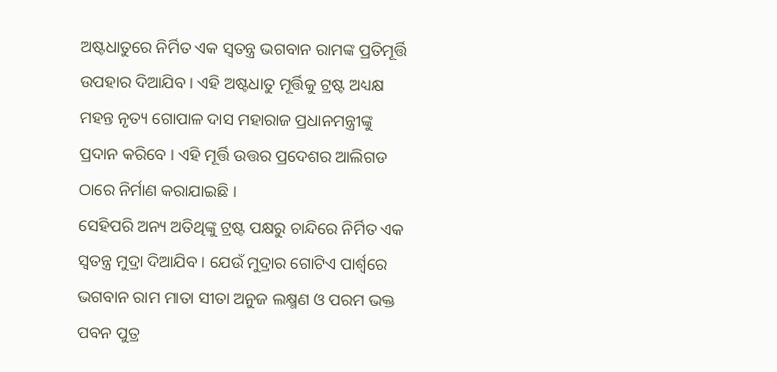ଅଷ୍ଟଧାତୁରେ ନିର୍ମିତ ଏକ ସ୍ବତନ୍ତ୍ର ଭଗବାନ ରାମଙ୍କ ପ୍ରତିମୂର୍ତ୍ତି ଉପହାର ଦିଆଯିବ । ଏହି ଅଷ୍ଟଧାତୁ ମୂର୍ତ୍ତିକୁ ଟ୍ରଷ୍ଟ ଅଧ୍ୟକ୍ଷ ମହନ୍ତ ନୃତ୍ୟ ଗୋପାଳ ଦାସ ମହାରାଜ ପ୍ରଧାନମନ୍ତ୍ରୀଙ୍କୁ ପ୍ରଦାନ କରିବେ । ଏହି ମୂର୍ତ୍ତି ଉତ୍ତର ପ୍ରଦେଶର ଆଲିଗଡ ଠାରେ ନିର୍ମାଣ କରାଯାଇଛି ।
ସେହିପରି ଅନ୍ୟ ଅତିଥିଙ୍କୁ ଟ୍ରଷ୍ଟ ପକ୍ଷରୁ ଚାନ୍ଦିରେ ନିର୍ମିତ ଏକ ସ୍ବତନ୍ତ୍ର ମୁଦ୍ରା ଦିଆଯିବ । ଯେଉଁ ମୁଦ୍ରାର ଗୋଟିଏ ପାର୍ଶ୍ବରେ ଭଗବାନ ରାମ ମାତା ସୀତା ଅନୁଜ ଲକ୍ଷ୍ମଣ ଓ ପରମ ଭକ୍ତ ପବନ ପୁତ୍ର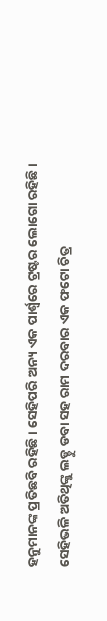ହନୁମାନଙ୍କ ପ୍ରତିଛବି ରହିଛି । ସେହିପରି ଅନ୍ୟ ଏକ ପାର୍ଶ୍ବରେ ଟ୍ରଷ୍ଟର ଲୋଗୋ ରହିଛି ।
ସେହିଭଳି ଅତିଥିଙ୍କୁ ଲଡ୍ଡୁ ଡବା ସହ ରାମ ଦରବାର ଏକ ଫଟୋ ଚିତ୍ର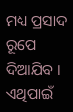ମଧ୍ୟ ପ୍ରସାଦ ରୂପେ ଦିଆଯିବ । ଏଥିପାଇଁ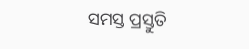ସମସ୍ତ ପ୍ରସ୍ତୁତି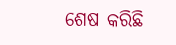ଶେଷ କରିଛି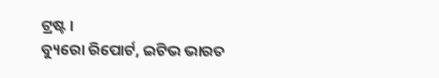ଟ୍ରଷ୍ଟ ।
ବ୍ୟୁରୋ ରିପୋର୍ଟ, ଇଟିଭ ଭାରତ